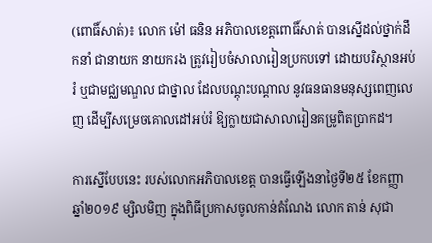(ពោធិ៍សាត់)៖ លោក ម៉ៅ ធនិន អភិបាលខេត្តពោធិ៍សាត់ បានស្នើដល់ថ្នាក់ដឹកនាំ ជានាយក នាយករង ត្រូវរៀបចំសាលារៀនប្រកបទៅ ដោយបរិស្ថានអប់រំ ឬជាមជ្ឈមណ្ឌល ជាថ្នាល ដែលបណ្តុះបណ្តាល នូវធនធានមនុស្សពេញលេញ ដើម្បីសម្រេចគោលដៅអប់រំ ឱ្យក្លាយជាសាលារៀនគម្រូពិតប្រាកដ។

ការស្នើបែបនេះ របស់លោកអភិបាលខេត្ត បានធ្វើឡើងនាថ្ងៃទី២៥ ខែកញ្ញា ឆ្នាំ២០១៩ ម្សិលមិញ ក្នុងពិធីប្រកាសចូលកាន់តំណែង លោក តាន់ សុជា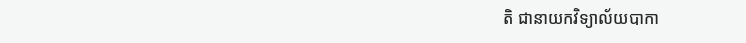តិ ជានាយកវិទ្យាល័យបាកា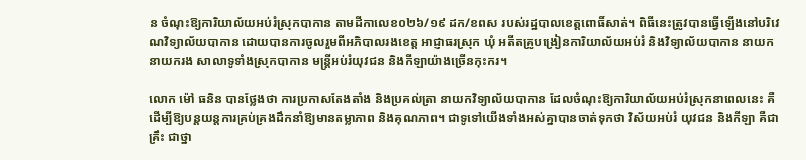ន ចំណុះឱ្យការិយាល័យអប់រំស្រុកបាកាន តាមដីកាលេខ០២៦/១៩ ដក/ខពស របស់រដ្ឋបាលខេត្តពោធិ៍សាត់។ ពិធីនេះត្រូវបានធ្វើឡើងនៅបរិវេណវិទ្យាល័យបាកាន ដោយបានការចូលរួមពីអភិបាលរងខេត្ត អាជ្ញាធរស្រុក ឃុំ អតីតគ្រូបង្រៀនការិយាល័យអប់រំ និងវិទ្យាល័យបាកាន នាយក នាយករង សាលាទូទាំងស្រុកបាកាន មន្ត្រីអប់រំយុវជន និងកីឡាយ៉ាងច្រើនកុះករ។

លោក ម៉ៅ ធនិន បានថ្លែងថា ការប្រកាសតែងតាំង និងប្រគល់ត្រា នាយកវិទ្យាល័យបាកាន ដែលចំណុះឱ្យការិយាល័យអប់រំស្រុកនាពេលនេះ គឺដើម្បីឱ្យបន្តយន្តការគ្រប់គ្រងដឹកនាំឱ្យមានតម្លាភាព និងគុណភាព។ ជាទូទៅយើងទាំងអស់គ្នាបានចាត់ទុកថា វិស័យអប់រំ យុវជន និងកីឡា គឺជាគ្រឹះ ជាថ្នា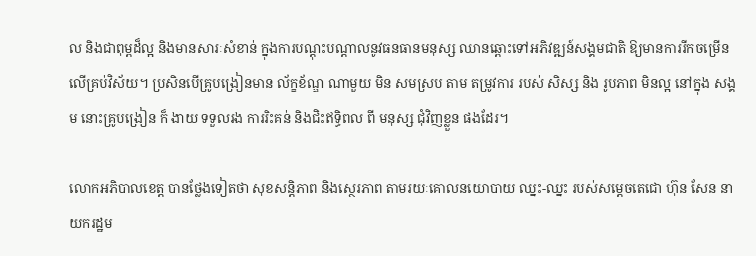ល និងជាពុម្ពដ៏ល្អ និងមានសារៈសំខាន់ ក្នុងការបណ្តុះបណ្តាលនូវធនធានមនុស្ស ឈានឆ្ពោះទៅអភិវឌ្ឍន៍សង្គមជាតិ ឱ្យមានការរីកចម្រើនលើគ្រប់វិស័យ។ ប្រសិនបើគ្រូបង្រៀនមាន ល័ក្ខខ័ណ្ឌ ណាមួយ មិន សមស្រប តាម តម្រូវការ របស់ សិស្ស និង រូបភាព មិនល្អ នៅក្នុង សង្គម នោះគ្រូបង្រៀន ក៏ ងាយ ទទួលរង ការរិះគន់ និងជិះឥទ្ធិពល ពី មនុស្ស ជុំវិញខ្លួន ផងដែរ។

លោកអភិបាលខេត្ត បានថ្លែងទៀតថា សុខសន្តិភាព និងស្ថេរភាព តាមរយៈគោលនយោបាយ ឈ្នះ-ឈ្នះ របស់សម្តេចតេជោ ហ៊ុន សែន នាយករដ្ឋម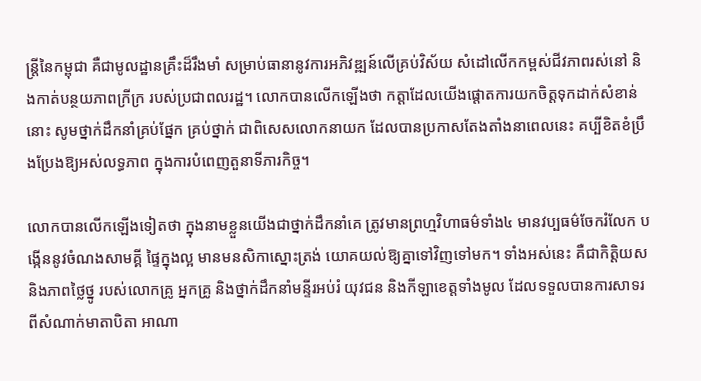ន្ត្រីនៃកម្ពុជា គឺជាមូលដ្ឋានគ្រឹះដ៏រឹងមាំ សម្រាប់ធានានូវការអភិវឌ្ឍន៍លើគ្រប់វិស័យ សំដៅលើកកម្ពស់ជីវភាពរស់នៅ និងកាត់បន្ថយភាពក្រីក្រ របស់ប្រជាពលរដ្ឋ។ លោកបានលើកឡើងថា កត្តាដែលយើងផ្តោតការយកចិត្តទុកដាក់សំខាន់នោះ សូមថ្នាក់ដឹកនាំគ្រប់ផ្នែក គ្រប់ថ្នាក់ ជាពិសេសលោកនាយក ដែលបានប្រកាសតែងតាំងនាពេលនេះ គប្បីខិតខំប្រឹងប្រែងឱ្យអស់លទ្ធភាព ក្នុងការបំពេញតួនាទីភារកិច្ច។

លោកបានលើកឡើងទៀតថា ក្នុងនាមខ្លួនយើងជាថ្នាក់ដឹកនាំគេ ត្រូវមានព្រហ្មវិហាធម៌ទាំង៤ មានវប្បធម៌ចែករំលែក បង្កើននូវចំណងសាមគ្គី ផ្ទៃក្នុងល្អ មានមនសិកាស្នោះត្រង់ យោគយល់ឱ្យគ្នាទៅវិញទៅមក។ ទាំងអស់នេះ គឺជាកិត្តិយស និងភាពថ្លៃថ្នូ របស់លោកគ្រូ អ្នកគ្រូ និងថ្នាក់ដឹកនាំមន្ទីរអប់រំ យុវជន និងកីឡាខេត្តទាំងមូល ដែលទទួលបានការសាទរ ពីសំណាក់មាតាបិតា អាណា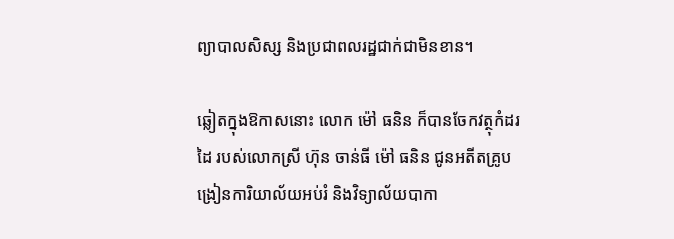ព្យាបាលសិស្ស និងប្រជាពលរដ្ឋជាក់ជាមិនខាន។

ឆ្លៀតក្នុងឱកាសនោះ លោក ម៉ៅ ធនិន ក៏បានចែកវត្ថុកំដរដៃ របស់លោកស្រី ហ៊ុន ចាន់ធី ម៉ៅ ធនិន ជូនអតីតគ្រូបង្រៀនការិយាល័យអប់រំ និងវិទ្យាល័យបាកា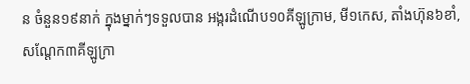ន ចំនួន១៩នាក់ ក្នុងម្នាក់ៗទទួលបាន អង្ករដំណើប១០គីឡូក្រាម, មី១កេស, តាំងហ៊ុន៦ខាំ, សណ្តែក៣គីឡូក្រា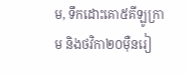ម, ទឹកដោះគោ៥គីឡូក្រាម និងថវិកា២០ម៉ឺនរៀ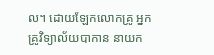ល។ ដោយឡែកលោកគ្រូ អ្នកគ្រូវិទ្យាល័យបាកាន នាយក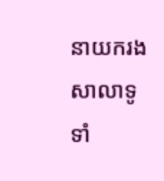នាយករង សាលាទូទាំ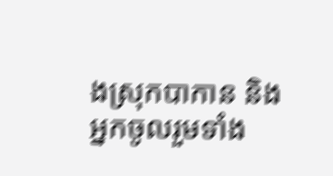ងស្រុកបាកាន និងអ្នកចូលរួមទាំង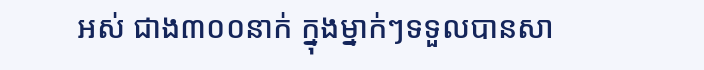អស់ ជាង៣០០នាក់ ក្នុងម្នាក់ៗទទួលបានសា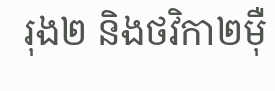រុង២ និងថវិកា២ម៉ឺ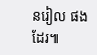នរៀល ផងដែរ៕